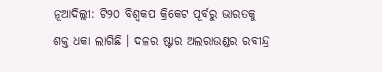ନୂଆଦିଲ୍ଲୀ: ଟି୨୦ ବିଶ୍ୱକପ କ୍ରିକେଟ ପୂର୍ବରୁ ଭାରତକୁ ଶକ୍ତ ଧକା ଲାଗିଛି । ଦଳର ଷ୍ଟାର ଅଲରାଉଣ୍ଡର ରବୀନ୍ଦ୍ର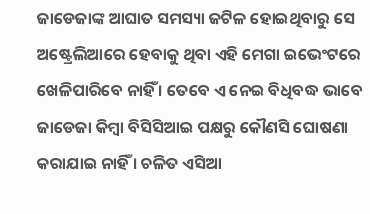ଜାଡେଜାଙ୍କ ଆଘାତ ସମସ୍ୟା ଜଟିଳ ହୋଇଥିବାରୁ ସେ ଅଷ୍ଟ୍ରେଲିଆରେ ହେବାକୁ ଥିବା ଏହି ମେଗା ଇଭେଂଟରେ ଖେଳିପାରିବେ ନାହିଁ । ତେବେ ଏ ନେଇ ବିଧିବଦ୍ଧ ଭାବେ ଜାଡେଜା କିମ୍ବା ବିସିସିଆଇ ପକ୍ଷରୁ କୌଣସି ଘୋଷଣା କରାଯାଇ ନାହିଁ । ଚଳିତ ଏସିଆ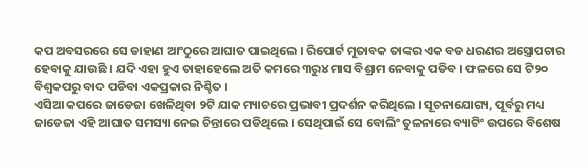କପ ଅବସରରେ ସେ ଡାହାଣ ଆଂଠୁରେ ଆଘାତ ପାଇଥିଲେ । ରିପୋର୍ଟ ମୁତାବକ ତାଙ୍କର ଏକ ବଡ ଧରଣର ଅସ୍ତ୍ରୋପଚାର ହେବାକୁ ଯାଉଛି । ଯଦି ଏହା ହୁଏ ତାହାହେଲେ ଅତି କମରେ ୩ରୁ୪ ମାସ ବିଶ୍ରାମ ନେବାକୁ ପଡିବ । ଫଳରେ ସେ ଟି୨୦ ବିଶ୍ୱକପରୁ ବାଦ ପଡିବା ଏକପ୍ରକାର ନିଶ୍ଚିତ ।
ଏସିଆ କପରେ ଜାଡେଜା ଖେଳିଥିବା ୨ଟି ଯାକ ମ୍ୟାଚରେ ପ୍ରଭାବୀ ପ୍ରଦର୍ଶନ କରିଥିଲେ । ସୂଚନାଯୋଗ୍ୟ, ପୂର୍ବରୁ ମଧ୍ୟ ଜାଡେଜା ଏହି ଆଘାତ ସମସ୍ୟା ନେଇ ଚିନ୍ତାରେ ପଡିଥିଲେ । ସେଥିପାଇଁ ସେ ବୋଲିଂ ତୁଳନାରେ ବ୍ୟାଟିଂ ଉପରେ ବିଶେଷ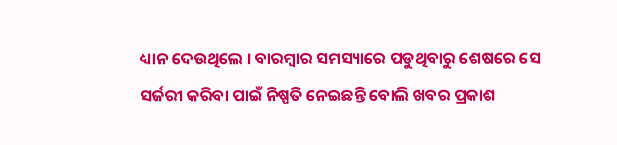ଧ୍ୟାନ ଦେଉଥିଲେ । ବାରମ୍ବାର ସମସ୍ୟାରେ ପଡୁଥିବାରୁ ଶେଷରେ ସେ ସର୍ଜରୀ କରିବା ପାଇଁ ନିଷ୍ପତି ନେଇଛନ୍ତି ବୋଲି ଖବର ପ୍ରକାଶ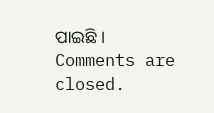ପାଇଛି ।
Comments are closed.